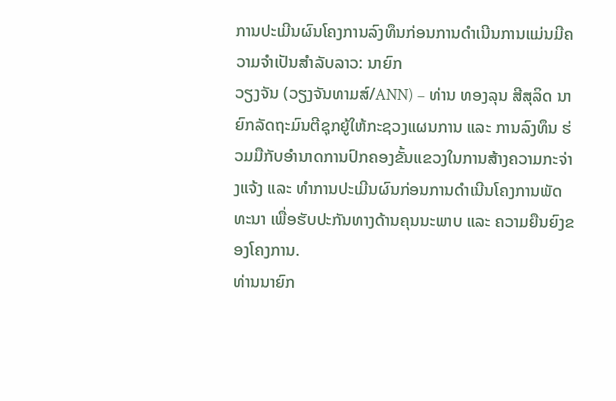ການປະເມີນຜົນໂຄງການລົງທຶນກ່ອນການດຳເນີນການແມ່ນມີຄວາມຈຳເປັນສຳລັບລາວ: ນາຍົກ
ວຽງຈັນ (ວຽງຈັນທາມສ໌/ANN) – ທ່ານ ທອງລຸນ ສີສຸລິດ ນາຍົກລັດຖະມົນຕີຊຸກຍູ້ໃຫ້ກະຊວງແຜນການ ແລະ ການລົງທຶນ ຮ່ວມມືກັບອຳນາດການປົກຄອງຂັ້ນແຂວງໃນການສ້າງຄວາມກະຈ່າງແຈ້ງ ແລະ ທຳການປະເມີນຜົນກ່ອນການດຳເນີນໂຄງການພັດທະນາ ເພື່ອຮັບປະກັນທາງດ້ານຄຸນນະພາບ ແລະ ຄວາມຍືນຍົງຂອງໂຄງການ.
ທ່ານນາຍົກ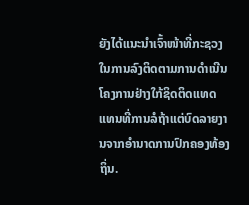ຍັງໄດ້ແນະນຳເຈົ້າໜ້າທີ່ກະຊວງໃນການລົງຕິດຕາມການດຳເນີນໂຄງການຢ່າງໃກ້ຊິດຕິດແທດ ແທນທີ່ການລໍຖ້າແຕ່ບົດລາຍງານຈາກອຳນາດການປົກຄອງທ້ອງຖິ່ນ.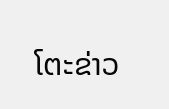ໂຕະຂ່າວ